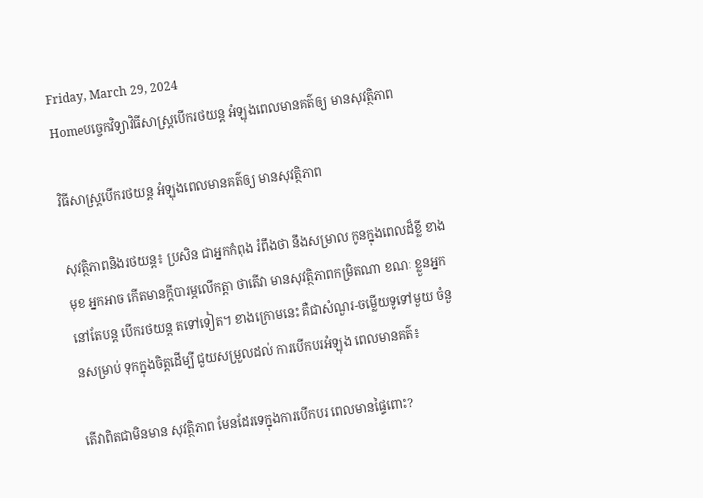Friday, March 29, 2024
Homeបច្ចេកវិទ្យាវិធីសាស្ត្របើករថយន្ត អំឡុងពេលមានគត៌ឲ្យ មានសុវត្ថិភាព

វិធីសាស្ត្របើករថយន្ត អំឡុងពេលមានគត៌ឲ្យ មានសុវត្ថិភាព

សុវត្ថិភាពនិងរថយន្ត៖ ប្រសិន ជាអ្នកកំពុង រំពឹងថា នឹងសម្រាល កូនក្នុងពេលដ៏ខ្លី ខាងមុខ អ្នកអាច កើតមានក្តីបារម្ភលើកត្តា ថាតើវា មានសុវត្ថិភាពកម្រិតណា ខណៈ ខ្លួនអ្នកនៅតែបន្ត បើករថយន្ត តទៅទៀត។ ខាងក្រោមនេះ គឺជាសំណួរ-ចម្លើយទូទៅមួយ ចំនួនសម្រាប់ ទុកក្នុងចិត្តដើម្បី ជួយសម្រួលដល់ ការបើកបរអំឡុង ពេលមានគត៌៖

តើវាពិតជាមិនមាន សុវត្ថិភាព មែនដែរទេក្នុងការបើកបរ ពេលមានផ្ទៃពោះ?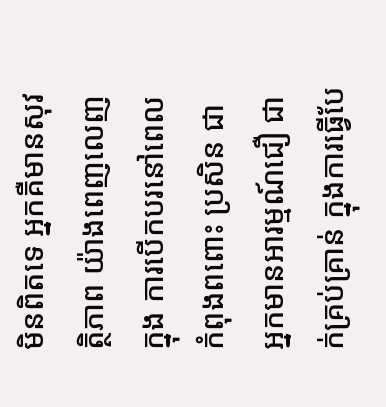មិនពិតទេ អ្នកគឺមានសុវត្ថិភាព យ៉ាងពេញលេញក្នុង ការបើកបរនៅពេល កំពុងពពោះ ប្រសិន ជាអ្នកមានអារម្មណ៍ជឿ ជាក់គ្រប់គ្រាន់ ក្នុងការធ្វើបែ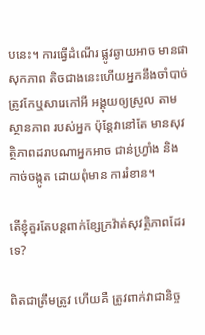បនេះ។ ការធ្វើដំណើរ ផ្លូវឆ្ងាយអាច មានផាសុកភាព តិចជាងនេះហើយអ្នកនឹងចាំបាច់ ត្រូវកែឬសារេកៅអី អង្គុយឲ្យស្រួល តាមស្ថានភាព របស់អ្នក ប៉ុន្តែវានៅតែ មានសុវត្ថិភាពដរាបណាអ្នកអាច ជាន់ហ្វ្រាំង និងកាច់ចង្កូត ដោយពុំមាន ការរំខាន។

តើខ្ញុំគួរតែបន្តពាក់ខ្សែក្រវ៉ាត់សុវត្ថិភាពដែរទេ?

ពិតជាត្រឹមត្រូវ ហើយគឺ ត្រូវពាក់វាជានិច្ច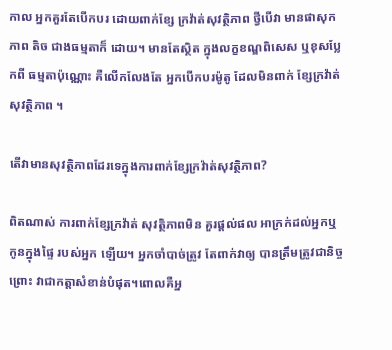កាល អ្នកគួរតែបើកបរ ដោយពាក់ខ្សែ ក្រវ៉ាត់សុវត្ថិភាព ថ្វីបើវា មានផាសុកភាព តិច ជាងធម្មតាក៏ ដោយ។ មានតែស្ថិត ក្នុងលក្ខខណ្ឌពិសេស ឬខុសប្លែកពី ធម្មតាប៉ុណ្ណោះ គឺលើកលែងតែ អ្នកបើកបរម៉ូតូ ដែលមិនពាក់ ខ្សែក្រវ៉ាត់ សុវត្ថិភាព ។

តើវាមានសុវត្ថិភាពដែរទេក្នុងការពាក់ខ្សែក្រវ៉ាត់សុវត្ថិភាព?

ពិតណាស់ ការពាក់ខ្សែក្រវ៉ាត់ សុវត្ថិភាពមិន គួរផ្តល់ផល អាក្រក់ដល់អ្នកឬ កូនក្នុងផ្ទៃ របស់អ្នក ឡើយ។ អ្នកចាំបាច់ត្រូវ តែពាក់វាឲ្យ បានត្រឹមត្រូវជានិច្ចព្រោះ វាជាកត្តាសំខាន់បំផុត។ពោលគឺអ្ន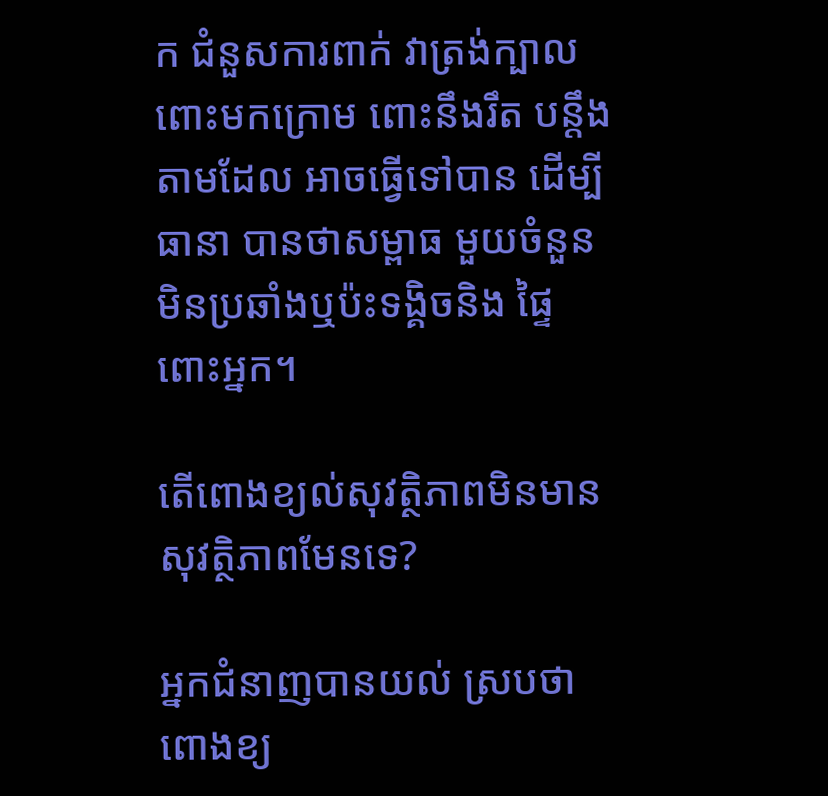ក ជំនួសការពាក់ វាត្រង់ក្បាលពោះមកក្រោម ពោះនឹងរឹត បន្តឹងតាមដែល អាចធ្វើទៅបាន ដើម្បីធានា បានថាសម្ពាធ មួយចំនួនមិនប្រឆាំងឬប៉ះទង្គិចនិង ផ្ទៃពោះអ្នក។

តើពោងខ្យល់សុវត្ថិភាពមិនមានសុវត្ថិភាពមែនទេ?

អ្នកជំនាញបានយល់ ស្របថាពោងខ្យ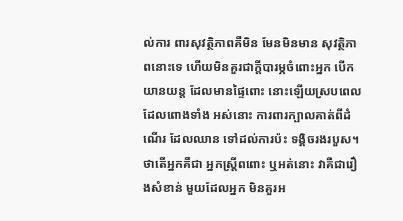ល់ការ ពារសុវត្ថិភាពគឺមិន មែនមិនមាន សុវត្ថិភាពនោះទេ ហើយមិនគួរជាក្តីបារម្ភចំពោះអ្នក បើកយានយន្ត ដែលមានផ្ទៃពោះ នោះឡើយស្របពេល ដែលពោងទាំង អស់នោះ ការពារក្បាលគាត់ពីដំណើរ ដែលឈាន ទៅដល់ការប៉ះ ទង្គិចរងរបួស។ ថាតើអ្នកគឺជា អ្នកស្ត្រីពពោះ ឬអត់នោះ វាគឺជារឿងសំខាន់ មួយដែលអ្នក មិនគួរអ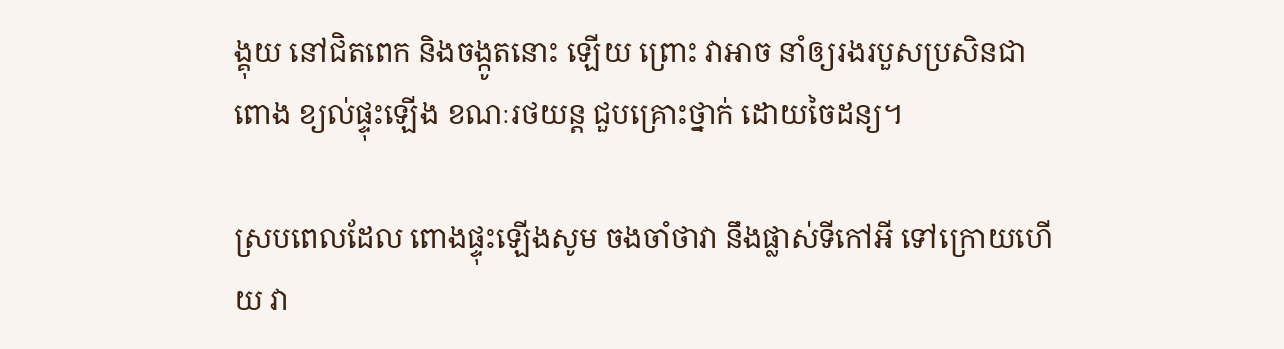ង្គុយ នៅជិតពេក និងចង្កូតនោះ ឡើយ ព្រោះ វាអាច នាំឲ្យរងរបួសប្រសិនជាពោង ខ្យល់ផ្ទុះឡើង ខណៈរថយន្ត ជួបគ្រោះថ្នាក់ ដោយចៃដន្យ។

ស្របពេលដែល ពោងផ្ទុះឡើងសូម ចងចាំថាវា នឹងផ្លាស់ទីកៅអី ទៅក្រោយហើយ វា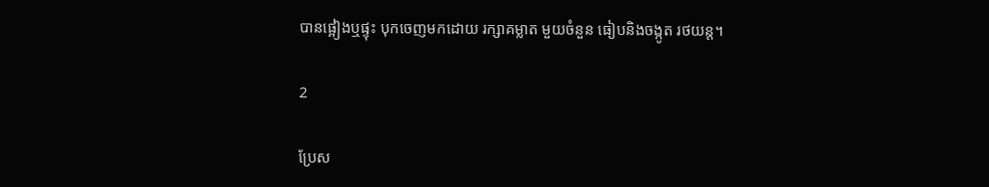បានផ្អៀងឬផ្ទុះ បុកចេញមកដោយ រក្សាគម្លាត មួយចំនួន ធៀបនិងចង្កូត រថយន្ត។

2

ប្រែស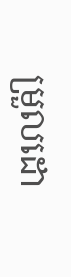ម្រួលដោ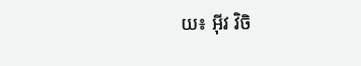យ៖ អុីវ វិចិ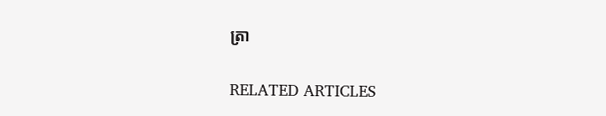ត្រា

RELATED ARTICLES